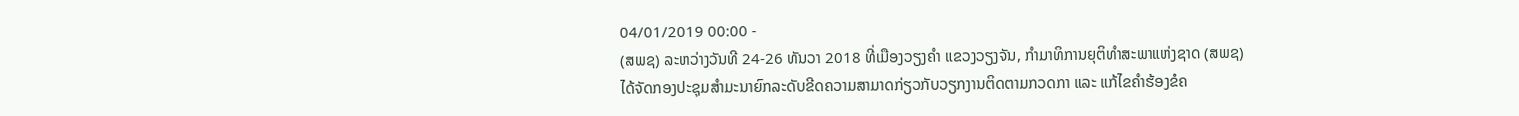04/01/2019 00:00 -
(ສພຊ) ລະຫວ່າງວັນທີ 24-26 ທັນວາ 2018 ທີ່ເມືອງວຽງຄໍາ ແຂວງວຽງຈັນ, ກໍາມາທິການຍຸຕິທຳສະພາແຫ່ງຊາດ (ສພຊ) ໄດ້ຈັດກອງປະຊຸມສຳມະນາຍົກລະດັບຂີດຄວາມສາມາດກ່ຽວກັບວຽກງານຕິດຕາມກວດກາ ແລະ ແກ້ໄຂຄຳຮ້ອງຂໍຄ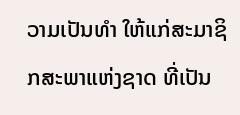ວາມເປັນທຳ ໃຫ້ແກ່ສະມາຊິກສະພາແຫ່ງຊາດ ທີ່ເປັນ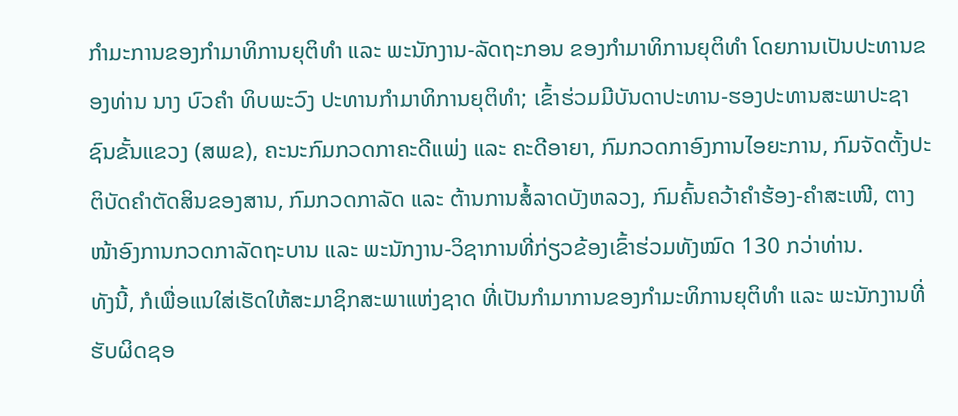ກຳມະການຂອງກຳມາທິການຍຸຕິທຳ ແລະ ພະນັກງານ-ລັດຖະກອນ ຂອງກຳມາທິການຍຸຕິທຳ ໂດຍການເປັນປະທານຂອງທ່ານ ນາງ ບົວຄຳ ທິບພະວົງ ປະທານກຳມາທິການຍຸຕິທຳ; ເຂົ້າຮ່ວມມີບັນດາປະທານ-ຮອງປະທານສະພາປະຊາຊົນຂັ້ນແຂວງ (ສພຂ), ຄະນະກົມກວດກາຄະດີແພ່ງ ແລະ ຄະດີອາຍາ, ກົມກວດກາອົງການໄອຍະການ, ກົມຈັດຕັ້ງປະຕິບັດຄຳຕັດສິນຂອງສານ, ກົມກວດກາລັດ ແລະ ຕ້ານການສໍ້ລາດບັງຫລວງ, ກົມຄົ້ນຄວ້າຄຳຮ້ອງ-ຄຳສະເໜີ, ຕາງໜ້າອົງການກວດກາລັດຖະບານ ແລະ ພະນັກງານ-ວິຊາການທີ່ກ່ຽວຂ້ອງເຂົ້າຮ່ວມທັງໝົດ 130 ກວ່າທ່ານ.
ທັງນີ້, ກໍເພື່ອແນໃສ່ເຮັດໃຫ້ສະມາຊິກສະພາແຫ່ງຊາດ ທີ່ເປັນກຳມາການຂອງກຳມະທິການຍຸຕິທຳ ແລະ ພະນັກງານທີ່ຮັບຜິດຊອ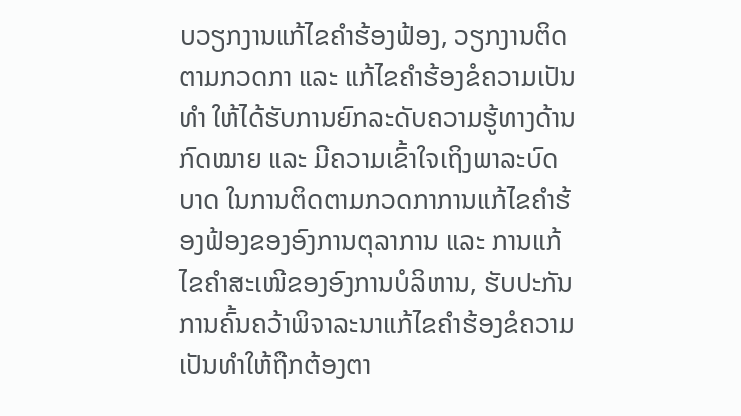ບວຽກງານແກ້ໄຂຄຳຮ້ອງຟ້ອງ, ວຽກງານຕິດຕາມກວດກາ ແລະ ແກ້ໄຂຄຳຮ້ອງຂໍຄວາມເປັນທຳ ໃຫ້ໄດ້ຮັບການຍົກລະດັບຄວາມຮູ້ທາງດ້ານກົດໝາຍ ແລະ ມີຄວາມເຂົ້າໃຈເຖິງພາລະບົດບາດ ໃນການຕິດຕາມກວດກາການແກ້ໄຂຄຳຮ້ອງຟ້ອງຂອງອົງການຕຸລາການ ແລະ ການແກ້ໄຂຄຳສະເໜີຂອງອົງການບໍລິຫານ, ຮັບປະກັນການຄົ້ນຄວ້າພິຈາລະນາແກ້ໄຂຄຳຮ້ອງຂໍຄວາມເປັນທຳໃຫ້ຖືກຕ້ອງຕາ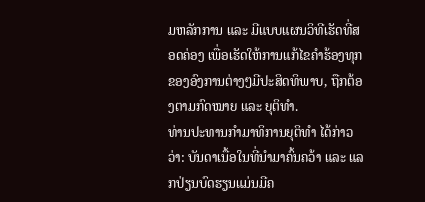ມຫລັກການ ແລະ ມີແບບແຜນວິທີເຮັດທີ່ສອດຄ່ອງ ເພື່ອເຮັດໃຫ້ການແກ້ໄຂຄຳຮ້ອງທຸກຂອງອົງການຕ່າງໆມີປະສິດທິພາບ, ຖືກຕ້ອງຕາມກົດໝາຍ ແລະ ຍຸຕິທຳ.
ທ່ານປະທານກຳມາທິການຍຸຕິທຳ ໄດ້ກ່າວວ່າ: ບັນດາເນື້ອໃນທີ່ນຳມາຄົ້ນຄວ້າ ແລະ ແລກປ່ຽນບົດຮຽນແມ່ນມີຄ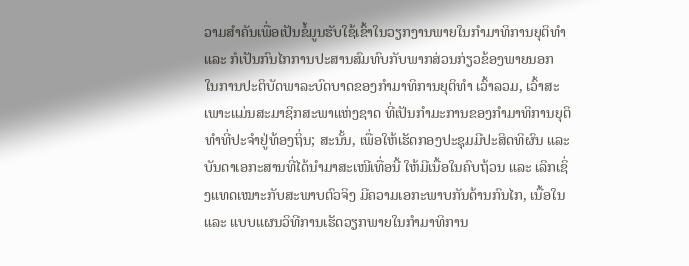ວາມສຳຄັນເພື່ອເປັນຂໍ້ມູນຮັບໃຊ້ເຂົ້າໃນວຽກງານພາຍໃນກຳມາທິການຍຸຕິທຳ ແລະ ກໍເປັນກົນໄກການປະສານສົມທົບກັບພາກສ່ວນກ່ຽວຂ້ອງພາຍນອກ ໃນການປະຕິບັດພາລະບົດບາດຂອງກຳມາທິການຍຸຕິທຳ ເວົ້າລວມ, ເວົ້າສະເພາະແມ່ນສະມາຊິກສະພາແຫ່ງຊາດ ທີ່ເປັນກຳມະການຂອງກຳມາທິການຍຸຕິທຳທີ່ປະຈຳຢູ່ທ້ອງຖິ່ນ; ສະນັ້ນ, ເພື່ອໃຫ້ເຮັດກອງປະຊຸມມີປະສິດທິຜົນ ແລະ ບັນດາເອກະສານທີ່ໄດ້ນຳມາສະເໜີເທື່ອນີ້ ໃຫ້ມີເນື້ອໃນຄົບຖ້ວນ ແລະ ເລິກເຊິ່ງແທດເໝາະກັບສະພາບຕົວຈິງ ມີຄວາມເອກະພາບກັນດ້ານກົນໄກ, ເນື້ອໃນ ແລະ ແບບແຜນວິທີການເຮັດວຽກພາຍໃນກຳມາທິການ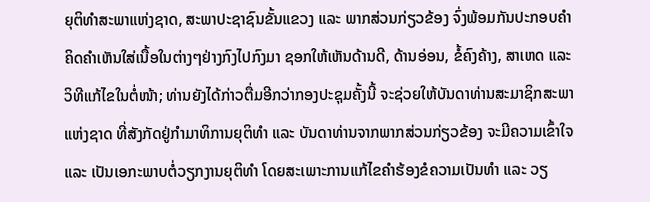ຍຸຕິທຳສະພາແຫ່ງຊາດ, ສະພາປະຊາຊົນຂັ້ນແຂວງ ແລະ ພາກສ່ວນກ່ຽວຂ້ອງ ຈົ່ງພ້ອມກັນປະກອບຄຳຄິດຄຳເຫັນໃສ່ເນື້ອໃນຕ່າງໆຢ່າງກົງໄປກົງມາ ຊອກໃຫ້ເຫັນດ້ານດີ, ດ້ານອ່ອນ, ຂໍ້ຄົງຄ້າງ, ສາເຫດ ແລະ ວິທີແກ້ໄຂໃນຕໍ່ໜ້າ; ທ່ານຍັງໄດ້ກ່າວຕື່ມອີກວ່າກອງປະຊຸມຄັ້ງນີ້ ຈະຊ່ວຍໃຫ້ບັນດາທ່ານສະມາຊິກສະພາແຫ່ງຊາດ ທີ່ສັງກັດຢູ່ກຳມາທິການຍຸຕິທຳ ແລະ ບັນດາທ່ານຈາກພາກສ່ວນກ່ຽວຂ້ອງ ຈະມີຄວາມເຂົ້າໃຈ ແລະ ເປັນເອກະພາບຕໍ່ວຽກງານຍຸຕິທຳ ໂດຍສະເພາະການແກ້ໄຂຄຳຮ້ອງຂໍຄວາມເປັນທຳ ແລະ ວຽ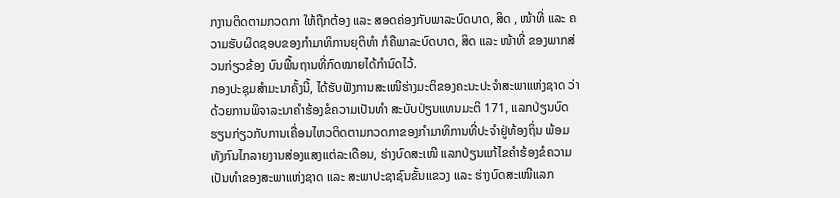ກງານຕິດຕາມກວດກາ ໃຫ້ຖືກຕ້ອງ ແລະ ສອດຄ່ອງກັບພາລະບົດບາດ, ສິດ , ໜ້າທີ່ ແລະ ຄວາມຮັບຜິດຊອບຂອງກຳມາທິການຍຸຕິທຳ ກໍຄືພາລະບົດບາດ, ສິດ ແລະ ໜ້າທີ່ ຂອງພາກສ່ວນກ່ຽວຂ້ອງ ບົນພື້ນຖານທີ່ກົດໝາຍໄດ້ກຳນົດໄວ້.
ກອງປະຊຸມສຳມະນາຄັ້ງນີ້, ໄດ້ຮັບຟັງການສະເໜີຮ່າງມະຕິຂອງຄະນະປະຈຳສະພາແຫ່ງຊາດ ວ່າດ້ວຍການພິຈາລະນາຄຳຮ້ອງຂໍຄວາມເປັນທຳ ສະບັບປ່ຽນແທນມະຕິ 171, ແລກປ່ຽນບົດຮຽນກ່ຽວກັບການເຄື່ອນໄຫວຕິດຕາມກວດກາຂອງກຳມາທິການທີ່ປະຈຳຢູ່ທ້ອງຖິ່ນ ພ້ອມທັງກົນໄກລາຍງານສ່ອງແສງແຕ່ລະເດືອນ, ຮ່າງບົດສະເໜີ ແລກປ່ຽນແກ້ໄຂຄຳຮ້ອງຂໍຄວາມເປັນທຳຂອງສະພາແຫ່ງຊາດ ແລະ ສະພາປະຊາຊົນຂັ້ນແຂວງ ແລະ ຮ່າງບົດສະເໜີແລກ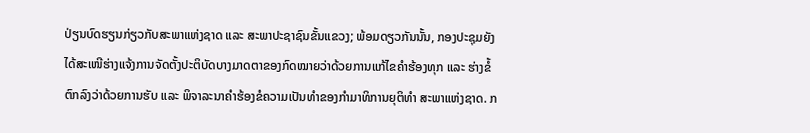ປ່ຽນບົດຮຽນກ່ຽວກັບສະພາແຫ່ງຊາດ ແລະ ສະພາປະຊາຊົນຂັ້ນແຂວງ; ພ້ອມດຽວກັນນັ້ນ, ກອງປະຊຸມຍັງໄດ້ສະເໜີຮ່າງແຈ້ງການຈັດຕັ້ງປະຕິບັດບາງມາດຕາຂອງກົດໝາຍວ່າດ້ວຍການແກ້ໄຂຄຳຮ້ອງທຸກ ແລະ ຮ່າງຂໍ້ຕົກລົງວ່າດ້ວຍການຮັບ ແລະ ພິຈາລະນາຄຳຮ້ອງຂໍຄວາມເປັນທຳຂອງກຳມາທິການຍຸຕິທຳ ສະພາແຫ່ງຊາດ. ກ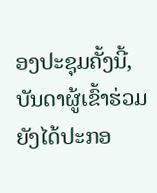ອງປະຊຸມຄັ້ງນີ້, ບັນດາຜູ້ເຂົ້າຮ່ວມຍັງໄດ້ປະກອ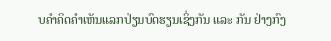ບຄຳຄິດຄຳເຫັນແລກປ່ຽນບົດຮຽນເຊິ່ງກັນ ແລະ ກັນ ຢ່າງກົງ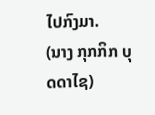ໄປກົງມາ.
(ນາງ ກຸກກິກ ບຸດດາໄຊ)